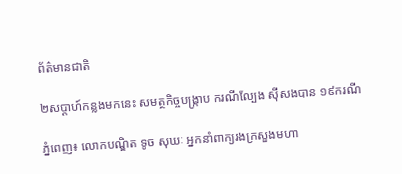ព័ត៌មានជាតិ

២សប្តាហ៍កន្លងមកនេះ សមត្ថកិច្ចបង្ក្រាប ករណីល្បែង ស៊ីសងបាន ១៩ករណី

ភ្នំពេញ៖ លោកបណ្ឌិត ទូច សុឃៈ អ្នកនាំពាក្យរងក្រសួងមហា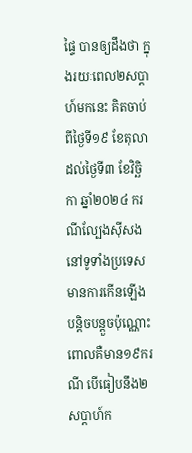ផ្ទៃ បានឲ្យដឹងថា ក្នុងរយៈពេល២សប្តាហ៍មកនេះ គិតចាប់ពីថ្ងៃទី១៩ ខែតុលា ដល់ថ្ងៃទី៣ ខែវិច្ឆិកា ឆ្នាំ២០២៤ ករណីល្បែងស៊ីសង នៅទូទាំងប្រទេស មានការកើនឡើង បន្តិចបន្តួចប៉ុណ្ណោះ ពោលគឺមាន១៩ករណី បើធៀបនឹង២សប្តាហ៍ក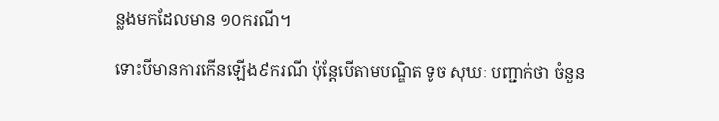ន្លងមកដែលមាន ១០ករណី។

ទោះបីមានការកើនឡើង៩ករណី ប៉ុន្តែបើតាមបណ្ឌិត ទូច សុឃៈ បញ្ជាក់ថា ចំនួន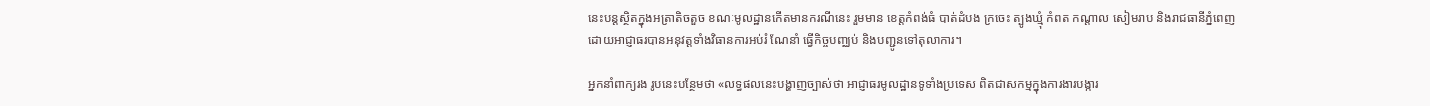នេះបន្តស្ថិតក្នុងអត្រាតិចតួច ខណៈមូលដ្ឋានកើតមានករណីនេះ រួមមាន ខេត្តកំពង់ធំ បាត់ដំបង ក្រចេះ ត្បូងឃ្មុំ កំពត កណ្តាល សៀមរាប និងរាជធានីភ្នំពេញ ដោយអាជ្ញាធរបានអនុវត្តទាំងវិធានការអប់រំ ណែនាំ ធ្វើកិច្ចបញ្ឈប់ និងបញ្ជូនទៅតុលាការ។

អ្នកនាំពាក្យរង រូបនេះបន្ថែមថា «លទ្ធផលនេះបង្ហាញច្បាស់ថា អាជ្ញាធរមូលដ្ឋានទូទាំងប្រទេស ពិតជាសកម្មក្នុងការងារបង្ការ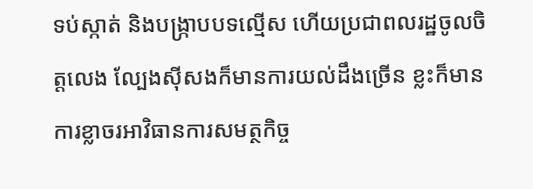ទប់ស្កាត់ និងបង្ក្រាបបទល្មើស ហើយប្រជាពលរដ្ឋចូលចិត្តលេង ល្បែងស៊ីសងក៏មានការយល់ដឹងច្រើន ខ្លះក៏មានការខ្លាចរអាវិធានការសមត្ថកិច្ច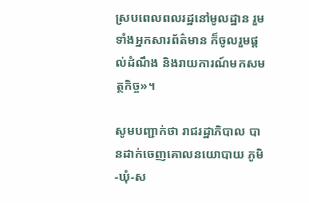ស្របពេលពលរដ្ឋនៅមូលដ្ឋាន រួមទាំងអ្នកសារព័ត៌មាន ក៏ចូលរួមផ្ដល់ដំណឹង និងរាយការណ៍មកសមត្ថកិច្ច»។

សូមបញ្ជាក់ថា រាជរដ្ឋាភិបាល បានដាក់ចេញគោលនយោបាយ ភូមិ-ឃុំ-ស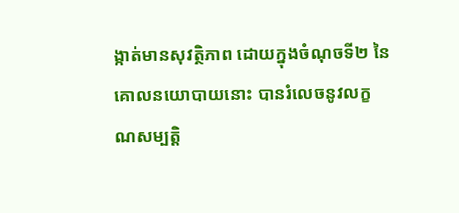ង្កាត់មានសុវត្ថិភាព ដោយក្នុងចំណុចទី២ នៃគោលនយោបាយនោះ បានរំលេចនូវលក្ខណសម្បត្តិ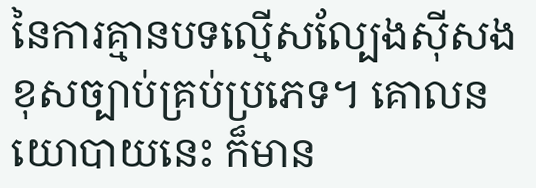នៃការគ្មានបទល្មើសល្បែងស៊ីសងខុសច្បាប់គ្រប់ប្រភេទ។ គោលនយោបាយនេះ ក៏មាន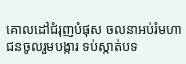គោលដៅជំរុញបំផុស ចលនាអប់រំមហាជនចូលរួមបង្ការ ទប់ស្កាត់បទ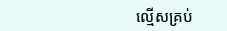ល្មើសគ្រប់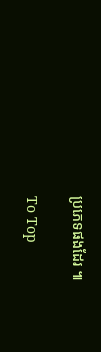ប្រភេទផងដែរ ៕

To Top